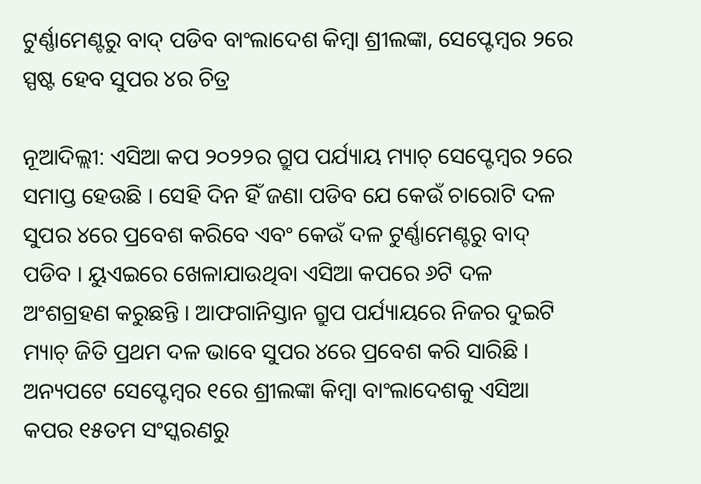ଟୁର୍ଣ୍ଣାମେଣ୍ଟରୁ ବାଦ୍ ପଡିବ ବାଂଲାଦେଶ କିମ୍ବା ଶ୍ରୀଲଙ୍କା, ସେପ୍ଟେମ୍ବର ୨ରେ ସ୍ପଷ୍ଟ ହେବ ସୁପର ୪ର ଚିତ୍ର

ନୂଆଦିଲ୍ଲୀ: ଏସିଆ କପ ୨୦୨୨ର ଗ୍ରୁପ ପର୍ଯ୍ୟାୟ ମ୍ୟାଚ୍ ସେପ୍ଟେମ୍ବର ୨ରେ ସମାପ୍ତ ହେଉଛି । ସେହି ଦିନ ହିଁ ଜଣା ପଡିବ ଯେ କେଉଁ ଚାରୋଟି ଦଳ ସୁପର ୪ରେ ପ୍ରବେଶ କରିବେ ଏବଂ କେଉଁ ଦଳ ଟୁର୍ଣ୍ଣାମେଣ୍ଟରୁ ବାଦ୍ ପଡିବ । ୟୁଏଇରେ ଖେଳାଯାଉଥିବା ଏସିଆ କପରେ ୬ଟି ଦଳ ଅଂଶଗ୍ରହଣ କରୁଛନ୍ତି । ଆଫଗାନିସ୍ତାନ ଗ୍ରୁପ ପର୍ଯ୍ୟାୟରେ ନିଜର ଦୁଇଟି ମ୍ୟାଚ୍ ଜିତି ପ୍ରଥମ ଦଳ ଭାବେ ସୁପର ୪ରେ ପ୍ରବେଶ କରି ସାରିଛି । ଅନ୍ୟପଟେ ସେପ୍ଟେମ୍ବର ୧ରେ ଶ୍ରୀଲଙ୍କା କିମ୍ବା ବାଂଲାଦେଶକୁ ଏସିଆ କପର ୧୫ତମ ସଂସ୍କରଣରୁ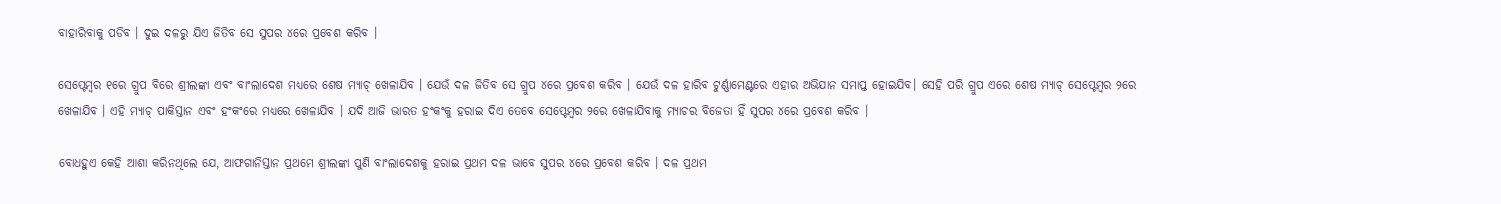ବାହାରିବାକୁ ପଡିବ । ଦୁଇ ଦଳରୁ ଯିଏ ଜିତିବ ସେ ସୁପର ୪ରେ ପ୍ରବେଶ କରିବ ।

ସେପ୍ଟେମ୍ବର ୧ରେ ଗ୍ରୁପ ବିରେ ଶ୍ରୀଲଙ୍କା ଏବଂ ବାଂଲାଦେଶ ମଧ୍ୟରେ ଶେଷ ମ୍ୟାଚ୍ ଖେଳାଯିବ । ଯେଉଁ ଦଳ ଜିତିବ ସେ ଗ୍ରୁପ ୪ରେ ପ୍ରବେଶ କରିବ । ଯେଉଁ ଦଳ ହାରିବ ଟୁର୍ଣ୍ଣାମେଣ୍ଟରେ ଏହାର ଅଭିଯାନ ସମାପ୍ତ ହୋଇଯିବ। ସେହି ପରି ଗ୍ରୁପ ଏରେ ଶେଷ ମ୍ୟାଚ୍ ସେପ୍ଟେମ୍ବର ୨ରେ ଖେଳାଯିବ । ଏହି ମ୍ୟାଚ୍ ପାକିସ୍ତାନ ଏବଂ ହଂକଂରେ ମଧ୍ୟରେ ଖେଳାଯିବ । ଯଦି ଆଜି ଭାରତ ହଂକଂକୁ ହରାଇ ଦିଏ ତେବେ ସେପ୍ଟେମ୍ବର ୨ରେ ଖେଳାଯିବାକୁ ମ୍ୟାଚର ବିଜେତା ହିଁ ସୁପର ୪ରେ ପ୍ରବେଶ କରିବ ।

ବୋଧହୁଏ କେହି ଆଶା କରିନଥିଲେ ଯେ, ଆଫଗାନିସ୍ତାନ ପ୍ରଥମେ ଶ୍ରୀଲଙ୍କା ପୁଣି ବାଂଲାଦେଶକୁ ହରାଇ ପ୍ରଥମ ଦଳ ଭାବେ ସୁପର ୪ରେ ପ୍ରବେଶ କରିବ । ଦଳ ପ୍ରଥମ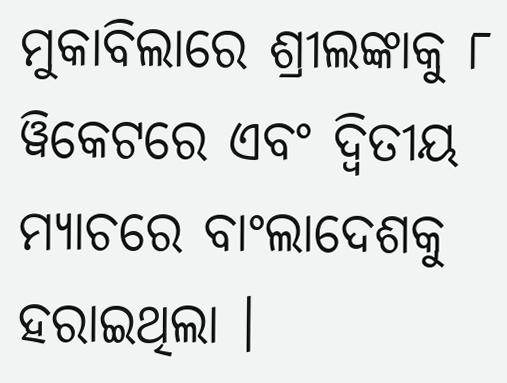ମୁକାବିଲାରେ ଶ୍ରୀଲଙ୍କାକୁ ୮ ୱିକେଟରେ ଏବଂ ଦ୍ୱିତୀୟ ମ୍ୟାଚରେ ବାଂଲାଦେଶକୁ ହରାଇଥିଲା ।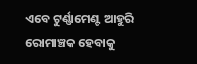ଏବେ ଟୁର୍ଣ୍ଣାମେଣ୍ଟ ଆହୁରି ରୋମାଞ୍ଚକ ହେବାକୁ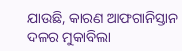ଯାଉଛି, କାରଣ ଆଫଗାନିସ୍ତାନ ଦଳର ମୁକାବିଲା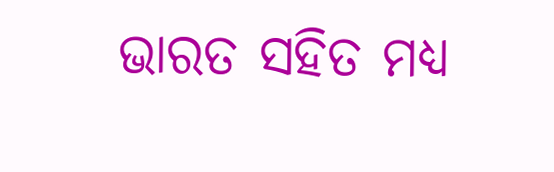ଭାରତ ସହିତ ମଧ୍ୟ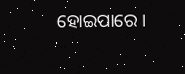ହୋଇପାରେ ।